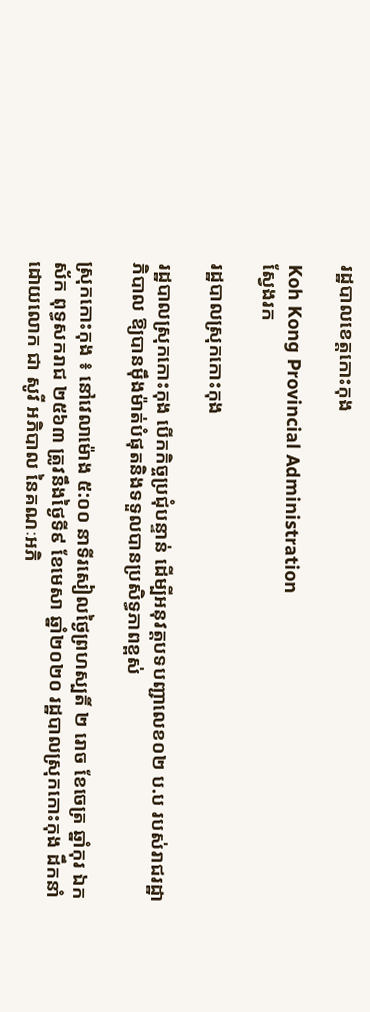រដ្ឋបាលខេត្តកោះកុង

Koh Kong Provincial Administration
ស្វែងរក

រដ្ឋបាលស្រុកកោះកុង

រដ្ឋបាលស្រុកកោះកុង បើកកិច្ចប្រជុំបន្ទាន់ ដើម្បីអនុវត្តបទបញ្ជាលេខ០២ ប.ប របស់រាជរដ្ឋាភិបាល ឱ្យបានម៉ឹងម៉ាត់បំផុតនិងទទួលបានប្រសិទ្ធភាពខ្ពស់

ស្រុកកោះកុង ៖ នៅវេលាម៉ោង ៥:០០ នាទីរសៀលថ្ងៃព្រហស្បតិ៍ ២ រោច ខែចេត្រ ឆ្នាំកុរ ឯកស័ក ពុទ្ធសករាជ ២៥៦៣ ត្រូវនឹងថ្ងៃទី៩ ខែមេសា ឆ្នាំ២០២០ រដ្ឋបាលស្រុកកោះកុង ដឹកនាំដោយលោក ជា សូវី អភិបាល នៃគណៈអភិ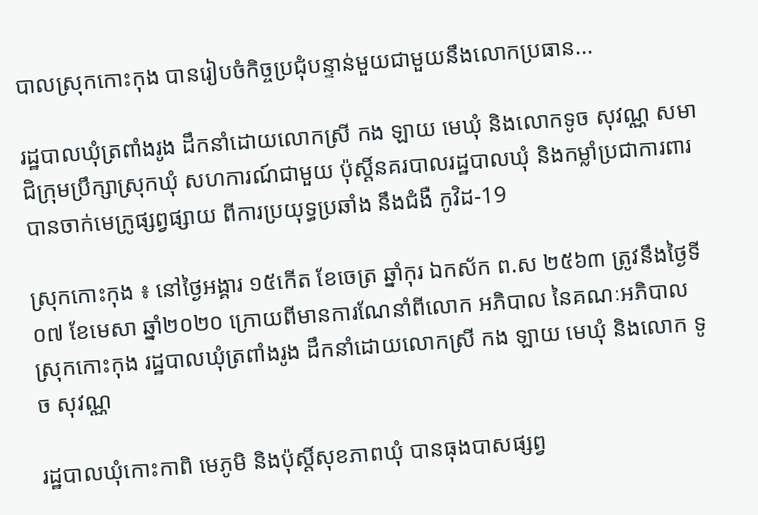បាលស្រុកកោះកុង បានរៀបចំកិច្ចប្រជុំបន្ទាន់មួយជាមួយនឹងលោកប្រធាន...

រដ្ឋបាលឃុំត្រពាំងរូង ដឹកនាំដោយលោកស្រី កង ឡាយ មេឃុំ និងលោកទូច សុវណ្ណ សមាជិក្រុមប្រឹក្សាស្រុកឃុំ សហការណ៍ជាមួយ ប៉ុស្ដិ៍នគរបាលរដ្ឋបាលឃុំ និងកម្លាំប្រជាការពារ បានចាក់មេក្រូផ្សព្វផ្សាយ ពីការប្រយុទ្ធប្រឆាំង នឹងជំងឺ កូវិដ-19

ស្រុកកោះកុង ៖ នៅថ្ងៃអង្គារ ១៥កើត ខែចេត្រ ឆ្នាំកុរ ឯកស័ក ព.ស ២៥៦៣ ត្រូវនឹងថ្ងៃទី០៧ ខែមេសា ឆ្នាំ២០២០ ក្រោយពីមានការណែនាំពីលោក អភិបាល នៃគណៈអភិបាលស្រុកកោះកុង រដ្ឋបាលឃុំត្រពាំងរូង ដឹកនាំដោយលោកស្រី កង ឡាយ មេឃុំ និងលោក ទូច សុវណ្ណ

រដ្ឋបាលឃុំកោះកាពិ មេភូមិ និងប៉ុស្តិ៍សុខភាពឃុំ បានធុងបាសផ្សព្វ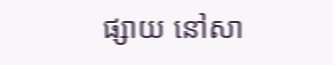ផ្សាយ នៅសា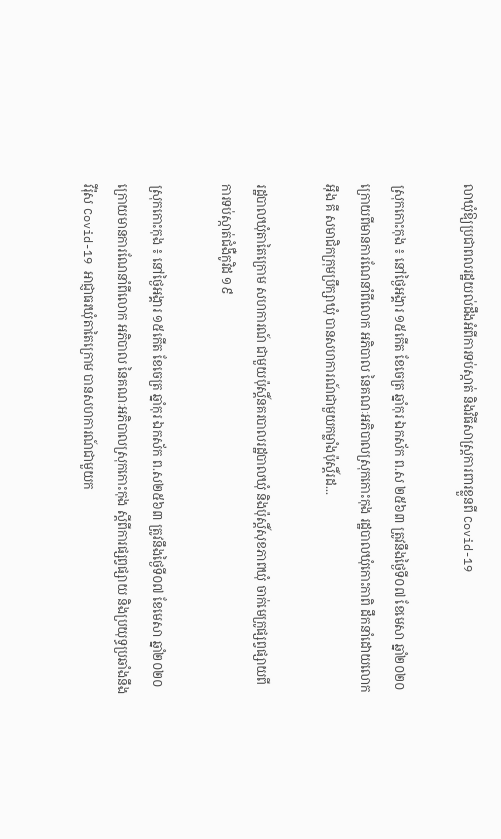លាឃុំឱ្យប្រជាពលរដ្ឋយល់ដឹងអំពីការទប់ស្កាត់ និងវិធីសាស្រ្តការពារខ្លួនពី Covid-19

ស្រុកកោះកុង ៖ នៅថ្ងៃអង្គារ ១៥កើត ខែចេត្រ ឆ្នាំកុរ ឯកស័ក ព.ស ២៥៦៣ ត្រូវនឹងថ្ងៃទី០៧ ខែមេសា ឆ្នាំ២០២០ ក្រោយពីមានការណែនាំពីលោក អភិបាល នៃគណៈអភិបាលស្រុកកោះកុង រដ្ឋបាលឃុំកោះកាពិ ដឹកនាំដោយលោក អ៊ឹង គី សមាជិកក្រុមប្រឹក្សាឃុំ បានសហការណ៍ជាមួយកម្លាំងប៉ុស្តិ៍រដ...

រដ្ឋបាលឃុំតាតៃក្រោម សហការណ៍ ជាមួយប៉ុស្ដិ៍នគរបាលរដ្ឋបាលឃុំ និងប៉ុស្ដិ៍សុខភាពឃុំ ចាក់មេក្រូផ្សព្វផ្សាយពីការទប់ស្កាត់ជំងឺកូវិដ ១៩

ស្រុកកោះកុង ៖ នៅថ្ងៃអង្គារ ១៥កើត ខែចេត្រ ឆ្នាំកុរ ឯកស័ក ព.ស២៥៦៣ ត្រូវនឹងថ្ងៃទី០៧ ខែមេសា ឆ្នាំ២០២០ ក្រោយមានការណែនាំពីលោក អភិបាល នៃគណៈអភិបាលស្រុកកោះកុង ស្តីពីការផ្សព្វផ្សាយ និងប្រយុទ្ធប្រឆាំងនឹងវីរ៉ុស Covid-19 អាជ្ញាធរឃុំតាតៃក្រោម បានសហការណ៍ជាមួយក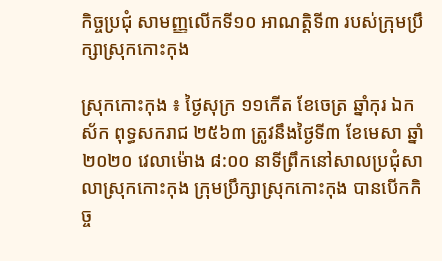កិច្ចប្រជុំ សាមញ្ញលើកទី១០ អាណត្តិទី៣ របស់ក្រុមប្រឹក្សាស្រុកកោះកុង

ស្រុកកោះកុង ៖ ថ្ងៃសុក្រ ១១កើត ខែចេត្រ ឆ្នាំកុរ ឯកស័ក ពុទ្ធសករាជ ២៥៦៣ ត្រូវនឹងថ្ងៃទី៣ ខែមេសា ឆ្នាំ២០២០ វេលាម៉ោង ៨:០០ នាទីព្រឹកនៅសាលប្រជុំសាលាស្រុកកោះកុង ក្រុមប្រឹក្សាស្រុកកោះកុង បានបើកកិច្ច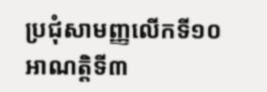ប្រជុំសាមញ្ញលើកទី១០ អាណត្តិទី៣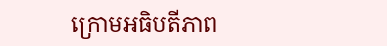ក្រោមអធិបតីភាព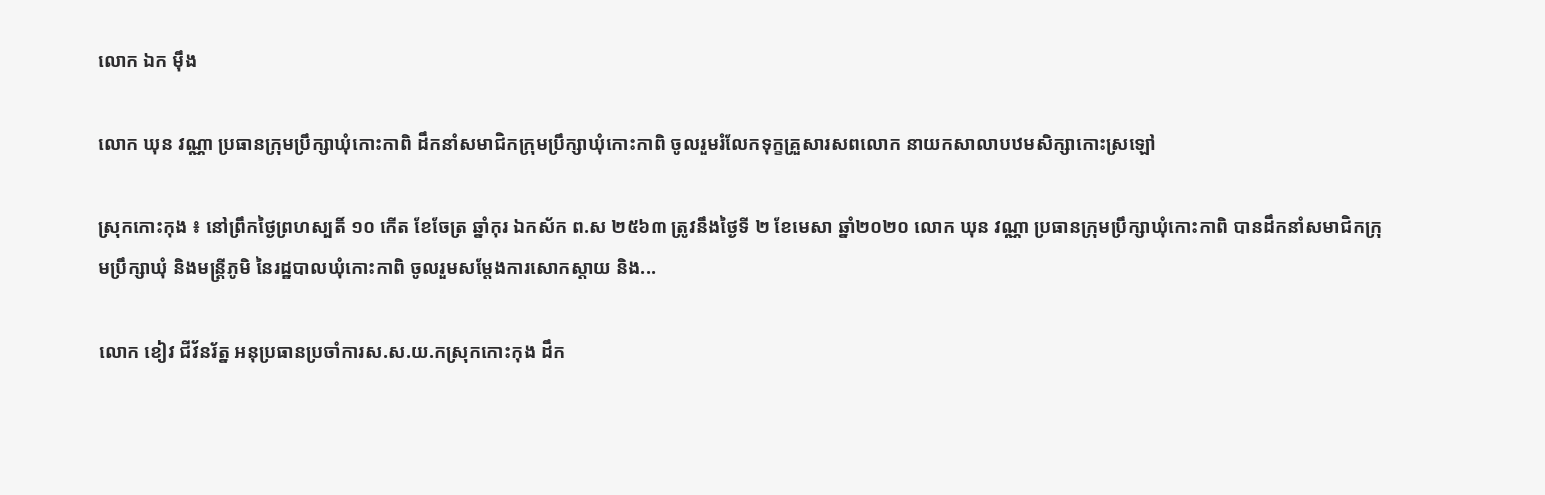លោក ឯក ម៉ឹង

លោក ឃុន វណ្ណា ប្រធានក្រុមប្រឹក្សាឃុំកោះកាពិ ដឹកនាំសមាជិកក្រុមប្រឹក្សាឃុំកោះកាពិ ចូលរួមរំលែកទុក្ខគ្រួសារសពលោក នាយកសាលាបឋមសិក្សាកោះស្រឡៅ

ស្រុកកោះកុង ៖ នៅព្រឹកថ្ងៃព្រហស្បតិ៍ ១០ កើត ខែចែត្រ ឆ្នាំកុរ ឯកស័ក ព.ស ២៥៦៣ ត្រូវនឹងថ្ងៃទី ២ ខែមេសា ឆ្នាំ២០២០ លោក ឃុន វណ្ណា ប្រធានក្រុមប្រឹក្សាឃុំកោះកាពិ បានដឹកនាំសមាជិកក្រុមប្រឹក្សាឃុំ និងមន្ត្រីភូមិ នៃរដ្ឋបាលឃុំកោះកាពិ ចូលរួមសម្តែងការសោកស្តាយ និង...

លោក ខៀវ ជីវ័នរ័ត្ន អនុប្រធានប្រចាំការស.ស.យ.កស្រុកកោះកុង ដឹក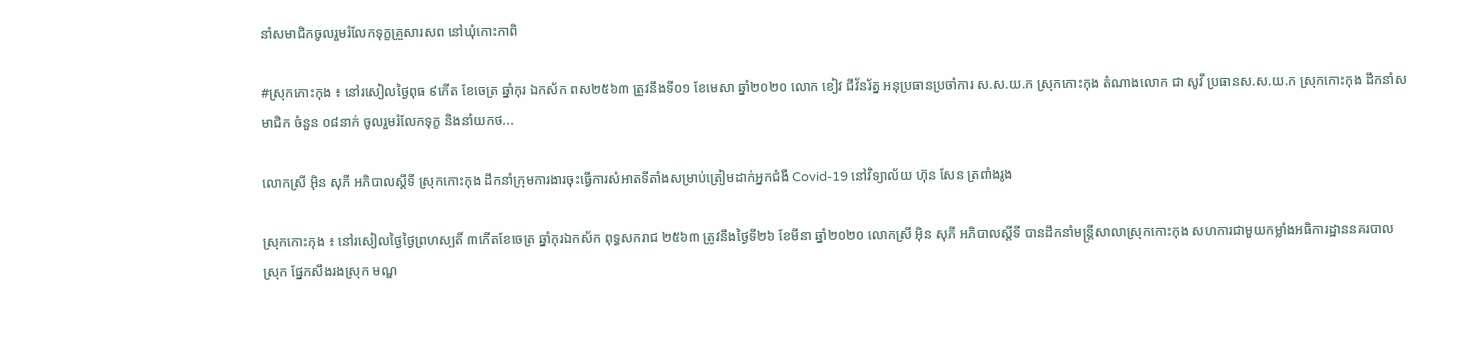នាំសមាជិកចូលរួមរំលែកទុក្ខគ្រួសារសព នៅឃុំកោះកាពិ

#ស្រុកកោះកុង ៖ នៅរសៀលថ្ងៃពុធ ៩កើត ខែចេត្រ ឆ្នាំកុរ ឯកស័ក ពស២៥៦៣ ត្រូវនឹងទី០១ ខែមេសា ឆ្នាំ២០២០ លោក ខៀវ ជីវ័នរ័ត្ន អនុប្រធានប្រចាំការ ស.ស.យ.ក ស្រុកកោះកុង តំណាងលោក ជា សូវី ប្រធានស.ស.យ.ក ស្រុកកោះកុង ដឹកនាំសមាជិក ចំនួន ០៨នាក់ ចូលរួមរំលែកទុក្ខ និងនាំយកថ...

លោកស្រី អ៊ិន សុភី អភិបាលស្តីទី ស្រុកកោះកុង ដឹកនាំក្រុមការងារចុះធ្វើការសំអាតទីតាំងសម្រាប់ត្រៀមដាក់អ្នកជំងឺ Covid-19 នៅវិទ្យាល័យ ហ៊ុន សែន ត្រពាំងរូង

ស្រុកកោះកុង ៖ នៅរសៀលថ្ងៃថ្ងៃព្រហស្បតិ៍ ៣កើតខែចេត្រ ឆ្នាំកុរឯកស័ក ពុទ្ធសករាជ ២៥៦៣ ត្រូវនឹងថ្ងៃទី២៦ ខែមីនា ឆ្នាំ២០២០ លោកស្រី អ៊ិន សុភី អភិបាលស្តីទី បានដឹកនាំមន្រ្តីសាលាស្រុកកោះកុង សហការជាមួយកម្លាំងអធិការដ្ឋាននគរបាលស្រុក ផ្នែកសឹងរងស្រុក មណ្ឌ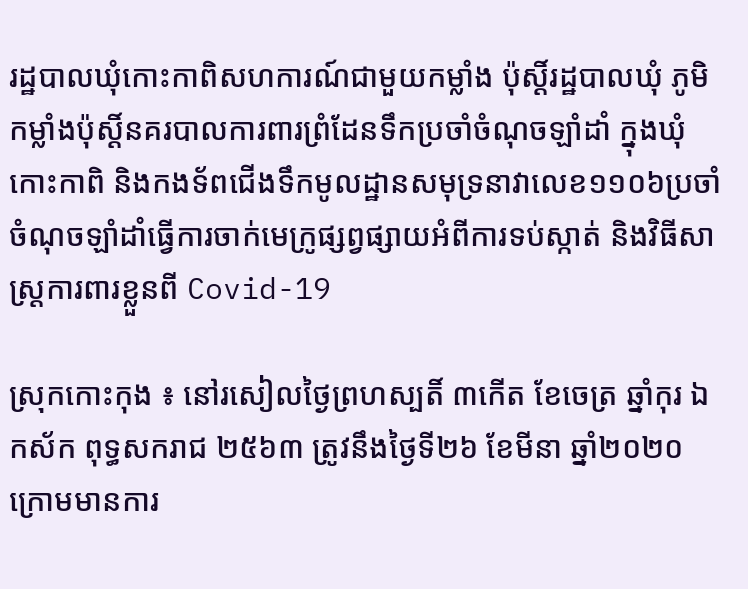រដ្ឋបាលឃុំកោះកាពិសហការណ៍ជាមួយកម្លាំង ប៉ុស្ដិ៍រដ្ឋបាលឃុំ ភូមិ កម្លាំងប៉ុស្ដិ៍នគរបាលការពារព្រំដែនទឹកប្រចាំចំណុចឡាំដាំ ក្នុងឃុំកោះកាពិ និងកងទ័ពជើងទឹកមូលដ្ឋានសមុទ្រនាវាលេខ១១០៦ប្រចាំចំណុចឡាំដាំធ្វើការចាក់មេក្រូផ្សព្វផ្សាយអំពីការទប់ស្កាត់ និងវិធីសាស្រ្តការពារខ្លួនពី Covid-19

ស្រុកកោះកុង ៖ នៅរសៀលថ្ងៃព្រហស្បតិ៍ ៣កើត ខែចេត្រ ឆ្នាំកុរ ឯកស័ក ពុទ្ធសករាជ ២៥៦៣ ត្រូវនឹងថ្ងៃទី២៦ ខែមីនា ឆ្នាំ២០២០ ក្រោមមានការ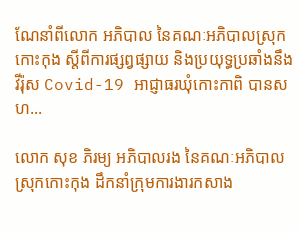ណែនាំពីលោក អភិបាល នៃគណៈអភិបាលស្រុកកោះកុង ស្តីពីការផ្សព្វផ្សាយ និងប្រយុទ្ធប្រឆាំងនឹងវីរ៉ុស Covid-19 អាជ្ញាធរឃុំកោះកាពិ បានសហ...

លោក សុខ ភិរម្យ អភិបាលរង នៃគណៈអភិបាលស្រុកកោះកុង ដឹកនាំក្រុមការងារកសាង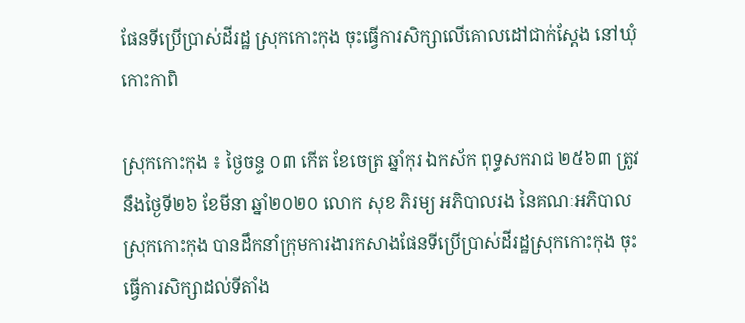ផែនទីប្រើប្រាស់ដីរដ្ឋ ស្រុកកោះកុង ចុះធ្វើការសិក្សាលើគោលដៅជាក់ស្ដែង នៅឃុំកោះកាពិ

ស្រុកកោះកុង ៖ ថ្ងៃចន្ទ ០៣ កើត ខែចេត្រ ឆ្នាំកុរ ឯកស័ក ពុទ្ធសករាជ ២៥៦៣ ត្រូវនឹងថ្ងៃទី២៦ ខែមីនា ឆ្នាំ២០២០ លោក សុខ ភិរម្យ អភិបាលរង នៃគណៈអភិបាលស្រុកកោះកុង បានដឹកនាំក្រុមការងារកសាងផែនទីប្រើប្រាស់ដីរដ្ឋស្រុកកោះកុង ចុះធ្វើការសិក្សាដល់ទីតាំង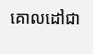គោលដៅជា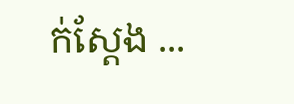ក់ស្ដែង ...